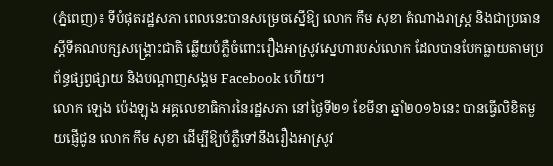(ភ្នំពេញ)៖ ទីបំផុតរដ្ឋសភា ពេលនេះបានសម្រេចស្នើឱ្យ លោក កឹម សុខា តំណាងរាស្រ្ត និងជាប្រធានស្តីទីគណបក្សសង្រ្គោះជាតិ ឆ្លើយបំភ្លឺចំពោះរឿងអាស្រូវស្នេហារបស់លោក ដែលបានបែកធ្លាយតាមប្រព័ន្ធផ្សព្វផ្សាយ និងបណ្តាញសង្គម Facebook ហើយ។
លោក ឡេង ប៉េងឡុង អគ្គលេខាធិការនៃរដ្ឋសភា នៅថ្ងៃទី២១ ខែមីនា ឆ្នាំ២០១៦នេះ បានធ្វើលិខិតមួយផ្ញើជូន លោក កឹម សុខា ដើម្បីឱ្យបំភ្លឺទៅនឹងរឿងអាស្រូវ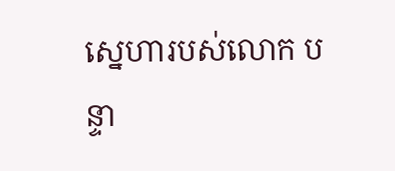ស្នេហារបស់លោក បន្ទា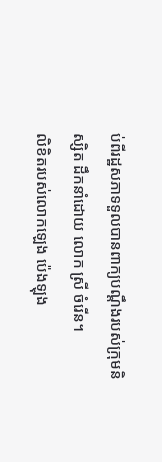ប់ពីរដ្ឋសភាទទួលបានពាក្យបណ្តឹងរបស់ក្រុមនិស្សិត ដឹកនាំដោយ លោក ស្រី ចំរើន។
លិខិតរបស់លោកឡេង ប៉េងឡុង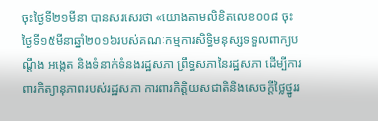ចុះថ្ងៃទី២១មីនា បានសរសេរថា «យោងតាមលិខិតលេខ០០៨ ចុះថ្ងៃទី១៥មីនាឆ្នាំ២០១៦របស់គណៈកម្មការសិទ្ធិមនុស្សទទួលពាក្យបណ្តឹង អង្កេត និងទំនាក់ទំនងរដ្ឋសភា ព្រឹទ្ធសភានៃរដ្ឋសភា ដើម្បីការពារកិត្យានុភាពរបស់រដ្ឋសភា ការពារកិត្តិយសជាតិនិងសេចក្តីថ្លៃថ្នូររ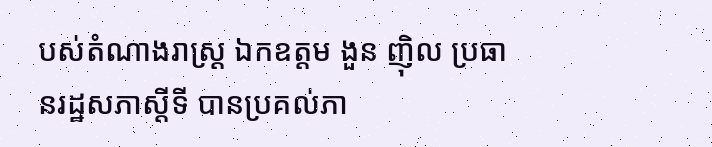បស់តំណាងរាស្ត្រ ឯកឧត្តម ងួន ញ៉ិល ប្រធានរដ្ឋសភាស្តីទី បានប្រគល់ភា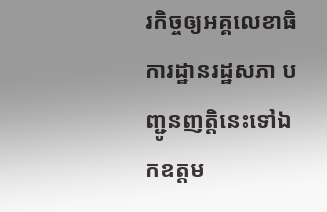រកិច្ចឲ្យអគ្គលេខាធិការដ្ឋានរដ្ឋសភា បញ្ជូនញត្តិនេះទៅឯកឧត្តម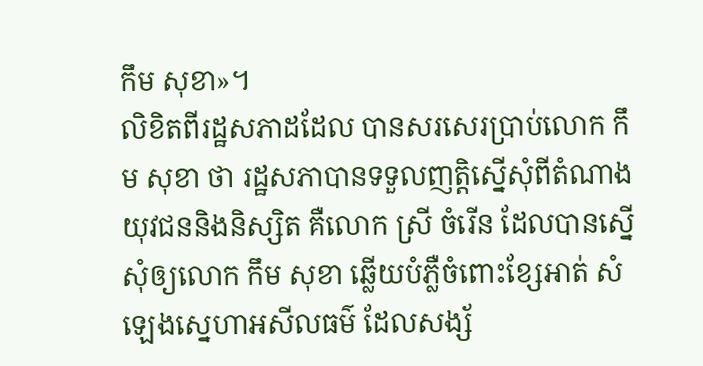កឹម សុខា»។
លិខិតពីរដ្ឋសភាដដែល បានសរសេរប្រាប់លោក កឹម សុខា ថា រដ្ឋសភាបានទទួលញត្តិស្នើសុំពីតំណាងយុវជននិងនិស្សិត គឺលោក ស្រី ចំរើន ដែលបានស្នើសុំឲ្យលោក កឹម សុខា ឆ្លើយបំភ្លឺចំពោះខ្សែអាត់ សំឡេងស្នេហាអសីលធម៌ ដែលសង្ស័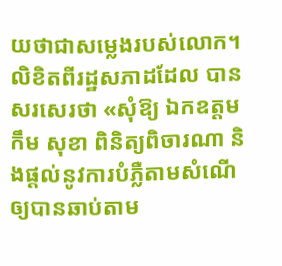យថាជាសម្លេងរបស់លោក។
លិខិតពីរដ្ឋសភាដដែល បានសរសេរថា «សុំឱ្យ ឯកឧត្តម កឹម សុខា ពិនិត្យពិចារណា និងផ្តល់នូវការបំភ្លឺតាមសំណើឲ្យបានឆាប់តាម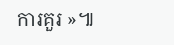ការគួរ »៕